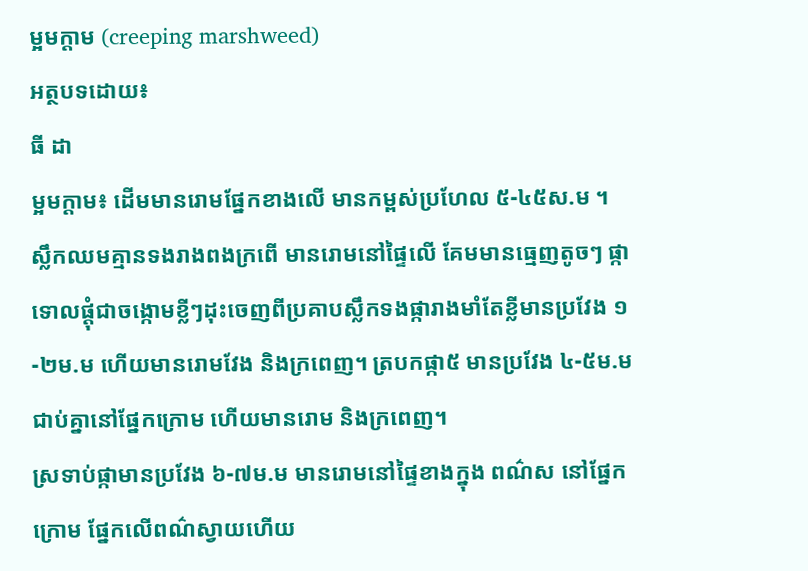ម្អមក្តាម (creeping marshweed)
អត្ថបទដោយ៖
ធី ដា
ម្អមក្តាម៖ ដើមមានរោមផ្នែកខាងលើ មានកម្ពស់ប្រហែល ៥-៤៥ស.ម ។ ស្លឹកឈមគ្មានទងរាងពងក្រពើ មានរោមនៅផ្ទៃលើ គែមមានធ្មេញតូចៗ ផ្កាទោលផ្តុំជាចង្កោមខ្លីៗដុះចេញពីប្រគាបស្លឹកទងផ្ការាងមាំតែខ្លីមានប្រវែង ១-២ម.ម ហើយមានរោមវែង និងក្រពេញ។ ត្របកផ្កា៥ មានប្រវែង ៤-៥ម.ម ជាប់គ្នានៅផ្នែកក្រោម ហើយមានរោម និងក្រពេញ។
ស្រទាប់ផ្កាមានប្រវែង ៦-៧ម.ម មានរោមនៅផ្ទៃខាងក្នុង ពណ៌ស នៅផ្នែកក្រោម ផ្នែកលើពណ៌ស្វាយហើយ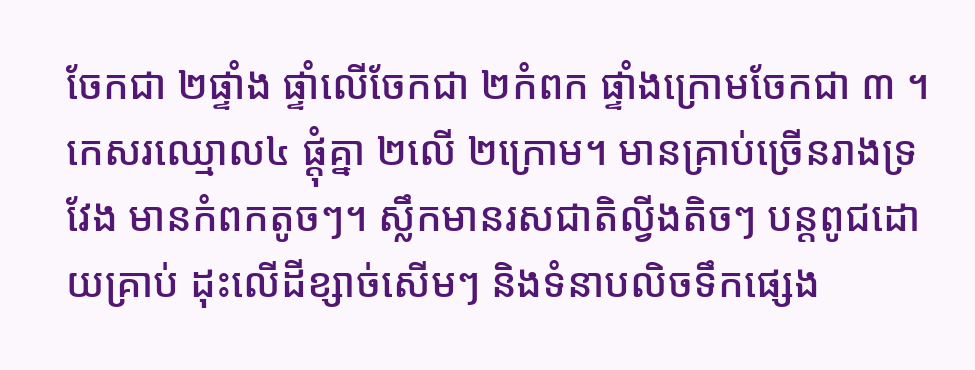ចែកជា ២ផ្ទាំង ផ្ទាំលើចែកជា ២កំពក ផ្ទាំងក្រោមចែកជា ៣ ។ កេសរឈ្មោល៤ ផ្តុំគ្នា ២លើ ២ក្រោម។ មានគ្រាប់ច្រើនរាងទ្រវែង មានកំពកតូចៗ។ ស្លឹកមានរសជាតិល្វីងតិចៗ បន្តពូជដោយគ្រាប់ ដុះលើដីខ្សាច់សើមៗ និងទំនាបលិចទឹកផ្សេង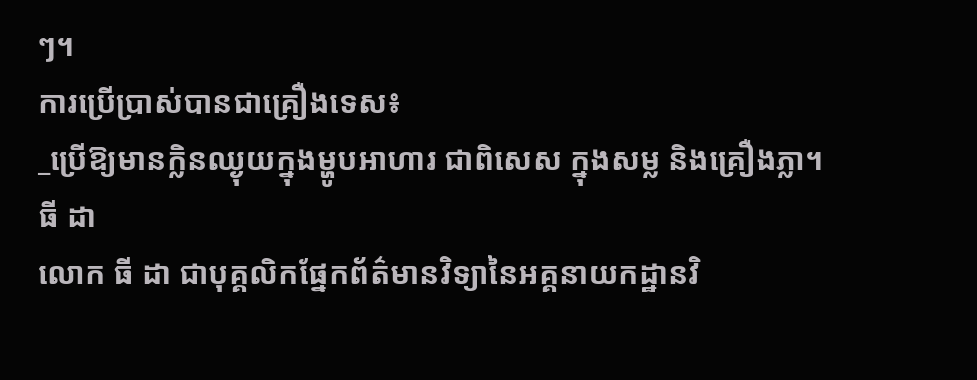ៗ។
ការប្រើប្រាស់បានជាគ្រឿងទេស៖
_ប្រើឱ្យមានក្លិនឈ្ងុយក្នុងម្ហូបអាហារ ជាពិសេស ក្នុងសម្ល និងគ្រឿងភ្លា។
ធី ដា
លោក ធី ដា ជាបុគ្គលិកផ្នែកព័ត៌មានវិទ្យានៃអគ្គនាយកដ្ឋានវិ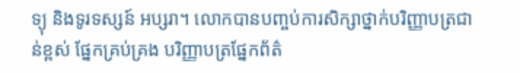ទ្យុ និងទូរទស្សន៍ អប្សរា។ លោកបានបញ្ចប់ការសិក្សាថ្នាក់បរិញ្ញាបត្រជាន់ខ្ពស់ ផ្នែកគ្រប់គ្រង បរិញ្ញាបត្រផ្នែកព័ត៌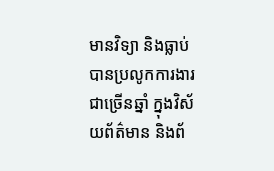មានវិទ្យា និងធ្លាប់បានប្រលូកការងារជាច្រើនឆ្នាំ ក្នុងវិស័យព័ត៌មាន និងព័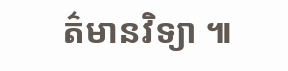ត៌មានវិទ្យា ៕